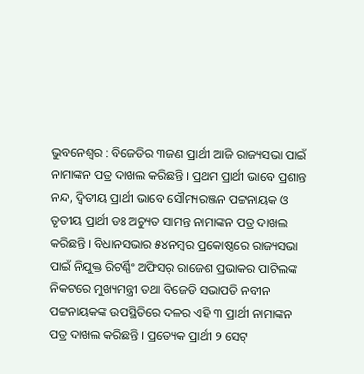ଭୁବନେଶ୍ୱର : ବିଜେଡିର ୩ଜଣ ପ୍ରାର୍ଥୀ ଆଜି ରାଜ୍ୟସଭା ପାଇଁ ନାମାଙ୍କନ ପତ୍ର ଦାଖଲ କରିଛନ୍ତି । ପ୍ରଥମ ପ୍ରାର୍ଥୀ ଭାବେ ପ୍ରଶାନ୍ତ ନନ୍ଦ, ଦ୍ୱିତୀୟ ପ୍ରାର୍ଥୀ ଭାବେ ସୌମ୍ୟରଞ୍ଜନ ପଟ୍ଟନାୟକ ଓ ତୃତୀୟ ପ୍ରାର୍ଥୀ ଡଃ ଅଚ୍ୟୁତ ସାମନ୍ତ ନାମାଙ୍କନ ପତ୍ର ଦାଖଲ କରିଛନ୍ତି । ବିଧାନସଭାର ୫୪ନମ୍ବର ପ୍ରକୋଷ୍ଠରେ ରାଜ୍ୟସଭା ପାଇଁ ନିଯୁକ୍ତ ରିଟର୍ଣ୍ଣିଂ ଅଫିସର୍ ରାଜେଶ ପ୍ରଭାକର ପାଟିଲଙ୍କ ନିକଟରେ ମୁଖ୍ୟମନ୍ତ୍ରୀ ତଥା ବିଜେଡି ସଭାପତି ନବୀନ ପଟ୍ଟନାୟକଙ୍କ ଉପସ୍ଥିତିରେ ଦଳର ଏହି ୩ ପ୍ରାର୍ଥୀ ନାମାଙ୍କନ ପତ୍ର ଦାଖଲ କରିଛନ୍ତି । ପ୍ରତ୍ୟେକ ପ୍ରାର୍ଥୀ ୨ ସେଟ୍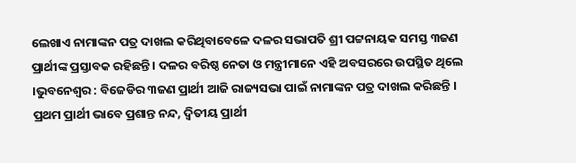ଲେଖାଏ ନାମାଙ୍କନ ପତ୍ର ଦାଖଲ କରିଥିବାବେଳେ ଦଳର ସଭାପତି ଶ୍ରୀ ପଟ୍ଟନାୟକ ସମସ୍ତ ୩ଜଣ ପ୍ରାର୍ଥୀଙ୍କ ପ୍ରସ୍ତାବକ ରହିଛନ୍ତି । ଦଳର ବରିଷ୍ଠ ନେତା ଓ ମନ୍ତ୍ରୀମାନେ ଏହି ଅବସରରେ ଉପସ୍ଥିତ ଥିଲେ ।ଭୁବନେଶ୍ୱର : ବିଜେଡିର ୩ଜଣ ପ୍ରାର୍ଥୀ ଆଜି ରାଜ୍ୟସଭା ପାଇଁ ନାମାଙ୍କନ ପତ୍ର ଦାଖଲ କରିଛନ୍ତି । ପ୍ରଥମ ପ୍ରାର୍ଥୀ ଭାବେ ପ୍ରଶାନ୍ତ ନନ୍ଦ, ଦ୍ୱିତୀୟ ପ୍ରାର୍ଥୀ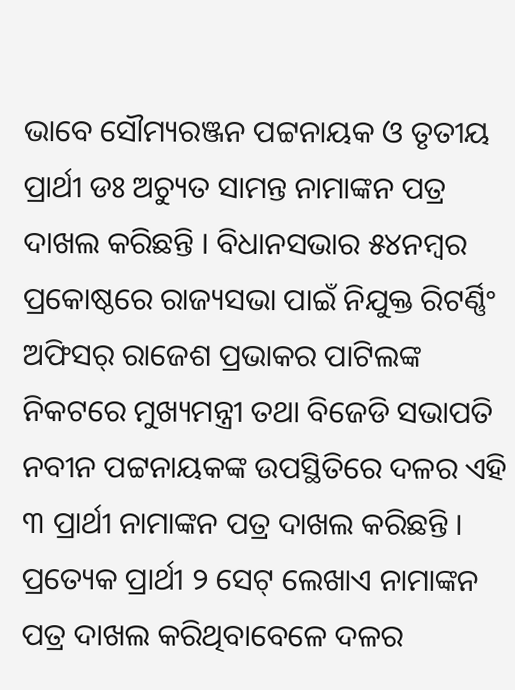ଭାବେ ସୌମ୍ୟରଞ୍ଜନ ପଟ୍ଟନାୟକ ଓ ତୃତୀୟ ପ୍ରାର୍ଥୀ ଡଃ ଅଚ୍ୟୁତ ସାମନ୍ତ ନାମାଙ୍କନ ପତ୍ର ଦାଖଲ କରିଛନ୍ତି । ବିଧାନସଭାର ୫୪ନମ୍ବର ପ୍ରକୋଷ୍ଠରେ ରାଜ୍ୟସଭା ପାଇଁ ନିଯୁକ୍ତ ରିଟର୍ଣ୍ଣିଂ ଅଫିସର୍ ରାଜେଶ ପ୍ରଭାକର ପାଟିଲଙ୍କ ନିକଟରେ ମୁଖ୍ୟମନ୍ତ୍ରୀ ତଥା ବିଜେଡି ସଭାପତି ନବୀନ ପଟ୍ଟନାୟକଙ୍କ ଉପସ୍ଥିତିରେ ଦଳର ଏହି ୩ ପ୍ରାର୍ଥୀ ନାମାଙ୍କନ ପତ୍ର ଦାଖଲ କରିଛନ୍ତି । ପ୍ରତ୍ୟେକ ପ୍ରାର୍ଥୀ ୨ ସେଟ୍ ଲେଖାଏ ନାମାଙ୍କନ ପତ୍ର ଦାଖଲ କରିଥିବାବେଳେ ଦଳର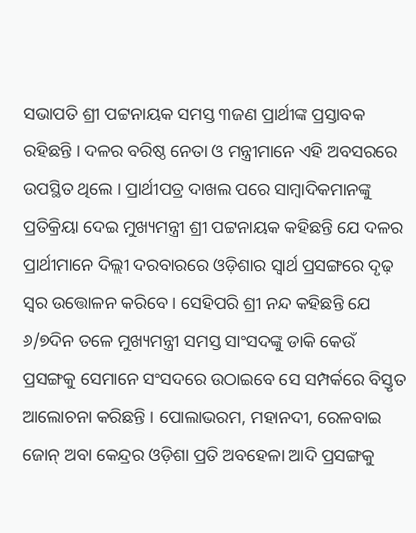ସଭାପତି ଶ୍ରୀ ପଟ୍ଟନାୟକ ସମସ୍ତ ୩ଜଣ ପ୍ରାର୍ଥୀଙ୍କ ପ୍ରସ୍ତାବକ ରହିଛନ୍ତି । ଦଳର ବରିଷ୍ଠ ନେତା ଓ ମନ୍ତ୍ରୀମାନେ ଏହି ଅବସରରେ ଉପସ୍ଥିତ ଥିଲେ । ପ୍ରାର୍ଥୀପତ୍ର ଦାଖଲ ପରେ ସାମ୍ବାଦିକମାନଙ୍କୁ ପ୍ରତିକ୍ରିୟା ଦେଇ ମୁଖ୍ୟମନ୍ତ୍ରୀ ଶ୍ରୀ ପଟ୍ଟନାୟକ କହିଛନ୍ତି ଯେ ଦଳର ପ୍ରାର୍ଥୀମାନେ ଦିଲ୍ଲୀ ଦରବାରରେ ଓଡ଼ିଶାର ସ୍ୱାର୍ଥ ପ୍ରସଙ୍ଗରେ ଦୃଢ଼ ସ୍ୱର ଉତ୍ତୋଳନ କରିବେ । ସେହିପରି ଶ୍ରୀ ନନ୍ଦ କହିଛନ୍ତି ଯେ ୬/୭ଦିନ ତଳେ ମୁଖ୍ୟମନ୍ତ୍ରୀ ସମସ୍ତ ସାଂସଦଙ୍କୁ ଡାକି କେଉଁ ପ୍ରସଙ୍ଗକୁ ସେମାନେ ସଂସଦରେ ଉଠାଇବେ ସେ ସମ୍ପର୍କରେ ବିସ୍ତୃତ ଆଲୋଚନା କରିଛନ୍ତି । ପୋଲାଭରମ, ମହାନଦୀ, ରେଳବାଇ ଜୋନ୍ ଅବା କେନ୍ଦ୍ରର ଓଡ଼ିଶା ପ୍ରତି ଅବହେଳା ଆଦି ପ୍ରସଙ୍ଗକୁ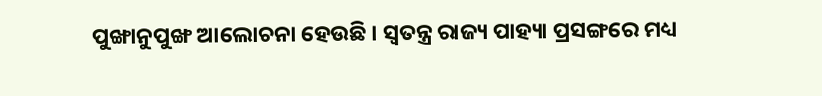ପୁଙ୍ଖାନୁପୁଙ୍ଖ ଆଲୋଚନା ହେଉଛି । ସ୍ୱତନ୍ତ୍ର ରାଜ୍ୟ ପାହ୍ୟା ପ୍ରସଙ୍ଗରେ ମଧ୍ୟ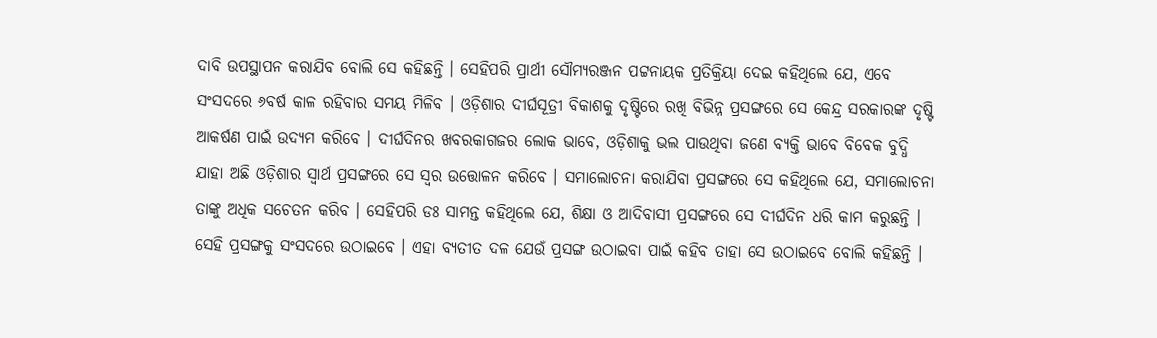ଦାବି ଉପସ୍ଥାପନ କରାଯିବ ବୋଲି ସେ କହିଛନ୍ତି । ସେହିପରି ପ୍ରାର୍ଥୀ ସୌମ୍ୟରଞ୍ଜନ ପଟ୍ଟନାୟକ ପ୍ରତିକ୍ରିୟା ଦେଇ କହିଥିଲେ ଯେ, ଏବେ ସଂସଦରେ ୬ବର୍ଷ କାଳ ରହିବାର ସମୟ ମିଳିବ । ଓଡ଼ିଶାର ଦୀର୍ଘସୂତ୍ରୀ ବିକାଶକୁ ଦୃଷ୍ଟିରେ ରଖି ବିଭିନ୍ନ ପ୍ରସଙ୍ଗରେ ସେ କେନ୍ଦ୍ର ସରକାରଙ୍କ ଦୃଷ୍ଟି ଆକର୍ଷଣ ପାଇଁ ଉଦ୍ୟମ କରିବେ । ଦୀର୍ଘଦିନର ଖବରକାଗଜର ଲୋକ ଭାବେ, ଓଡ଼ିଶାକୁ ଭଲ ପାଉଥିବା ଜଣେ ବ୍ୟକ୍ତି ଭାବେ ବିବେକ ବୁଦ୍ଧି ଯାହା ଅଛି ଓଡ଼ିଶାର ସ୍ୱାର୍ଥ ପ୍ରସଙ୍ଗରେ ସେ ସ୍ୱର ଉତ୍ତୋଳନ କରିବେ । ସମାଲୋଚନା କରାଯିବା ପ୍ରସଙ୍ଗରେ ସେ କହିଥିଲେ ଯେ, ସମାଲୋଚନା ତାଙ୍କୁ ଅଧିକ ସଚେତନ କରିବ । ସେହିପରି ଡଃ ସାମନ୍ତ କହିଥିଲେ ଯେ, ଶିକ୍ଷା ଓ ଆଦିବାସୀ ପ୍ରସଙ୍ଗରେ ସେ ଦୀର୍ଘଦିନ ଧରି କାମ କରୁଛନ୍ତି । ସେହି ପ୍ରସଙ୍ଗକୁ ସଂସଦରେ ଉଠାଇବେ । ଏହା ବ୍ୟତୀତ ଦଳ ଯେଉଁ ପ୍ରସଙ୍ଗ ଉଠାଇବା ପାଇଁ କହିବ ତାହା ସେ ଉଠାଇବେ ବୋଲି କହିଛନ୍ତି ।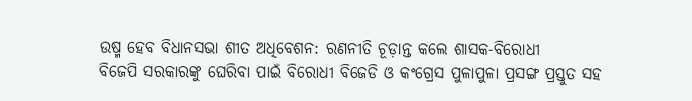ଉଷ୍ମ ହେବ ବିଧାନସଭା ଶୀତ ଅଧିବେଶନ: ରଣନୀତି ଚୂଡ଼ାନ୍ତ କଲେ ଶାସକ-ବିରୋଧୀ
ବିଜେପି ସରକାରଙ୍କୁ ଘେରିବା ପାଇଁ ବିରୋଧୀ ବିଜେଡି ଓ କଂଗ୍ରେସ ପୁଳାପୁଳା ପ୍ରସଙ୍ଗ ପ୍ରସ୍ତୁତ ସହ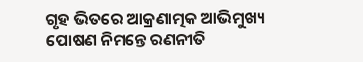ଗୃହ ଭିତରେ ଆକ୍ରଣାତ୍ମକ ଆଭିମୁଖ୍ୟ ପୋଷଣ ନିମନ୍ତେ ରଣନୀତି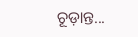ଚୂଡ଼ାନ୍ତ...